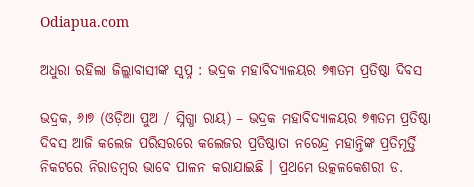Odiapua.com

ଅଧୁରା ରହିଲା ଜିଲ୍ଲାବାସୀଙ୍କ ସ୍ୱପ୍ନ : ଭଦ୍ରକ ମହାବିଦ୍ୟାଳୟର ୭୩ତମ ପ୍ରତିଷ୍ଠା ଦିବସ

ଭଦ୍ରକ, ୬ା୭ (ଓଡ଼ିଆ ପୁଅ / ସ୍ନିଗ୍ଧା ରାୟ) – ଭଦ୍ରକ ମହାବିଦ୍ୟାଳୟର ୭୩ତମ ପ୍ରତିଷ୍ଠା ଦିବସ ଆଜି କଲେଜ ପରିସରରେ କଲେଜର ପ୍ରତିଷ୍ଠାତା ନରେନ୍ଦ୍ର ମହାନ୍ତିଙ୍କ ପ୍ରତିମୂର୍ତ୍ତି ନିକଟରେ ନିରାଡମ୍ବର ଭାବେ ପାଳନ କରାଯାଇଛି । ପ୍ରଥମେ ଉତ୍କଳକେଶରୀ ଡ.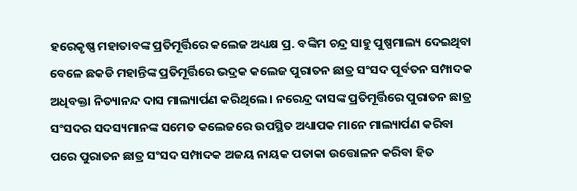ହରେକୃଷ୍ଣ ମହାତାବଙ୍କ ପ୍ରତିମୂର୍ତ୍ତିରେ କଲେଜ ଅଧ୍ୟକ୍ଷ ପ୍ର. ବଙ୍କିମ ଚନ୍ଦ୍ର ସାହୁ ପୁଷ୍ପମାଲ୍ୟ ଦେଇଥିବା ବେଳେ ଛକଡି ମହାନ୍ତିଙ୍କ ପ୍ରତିମୂର୍ତ୍ତିରେ ଭଦ୍ରକ କଲେଜ ପୁରାତନ ଛାତ୍ର ସଂସଦ ପୂର୍ବତନ ସମ୍ପାଦକ ଅଧିବକ୍ତା ନିତ୍ୟାନନ୍ଦ ଦାସ ମାଲ୍ୟାର୍ପଣ କରିଥିଲେ । ନରେନ୍ଦ୍ର ଦାସଙ୍କ ପ୍ରତିମୂର୍ତ୍ତିରେ ପୁରାତନ ଛାତ୍ର ସଂସଦର ସଦସ୍ୟମାନଙ୍କ ସମେତ କଲେଜରେ ଉପସ୍ଥିତ ଅଧ୍ୟାପକ ମାନେ ମାଲ୍ୟାର୍ପଣ କରିବା ପରେ ପୁରାତନ ଛାତ୍ର ସଂସଦ ସମ୍ପାଦକ ଅଜୟ ନାୟକ ପତାକା ଉତ୍ତୋଳନ କରିବା ହିତ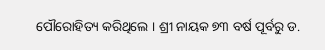ପୌରୋହିତ୍ୟ କରିଥିଲେ । ଶ୍ରୀ ନାୟକ ୭୩ ବର୍ଷ ପୂର୍ବରୁ ଡ.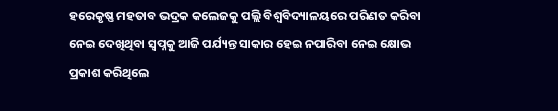ହରେକୃଷ୍ଣ ମହତାବ ଭଦ୍ରକ କଲେଜକୁ ପଲ୍ଲି ବିଶ୍ୱବିଦ୍ୟାଳୟରେ ପରିଣତ କରିବା ନେଇ ଦେଖିଥିବା ସ୍ୱପ୍ନକୁ ଆଜି ପର୍ଯ୍ୟନ୍ତ ସାକାର ହେଇ ନପାରିବା ନେଇ କ୍ଷୋଭ ପ୍ରକାଶ କରିଥିଲେ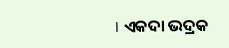। ଏକଦା ଭଦ୍ରକ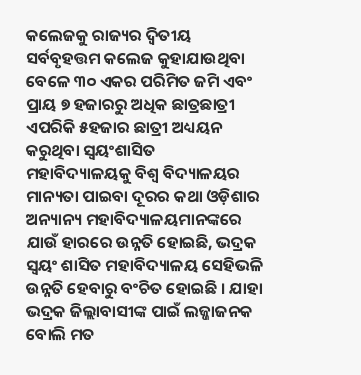କଲେଜକୁ ରାଜ୍ୟର ଦ୍ୱିତୀୟ ସର୍ବବୃହତ୍ତମ କଲେଜ କୁହାଯାଉଥିବା ବେଳେ ୩୦ ଏକର ପରିମିତ ଜମି ଏବଂ ପ୍ରାୟ ୭ ହଜାରରୁ ଅଧିକ ଛାତ୍ରଛାତ୍ରୀ ଏପରିକି ୫ହଜାର ଛାତ୍ରୀ ଅଧ୍ୟୟନ କରୁଥିବା ସ୍ୱୟଂଶାସିତ ମହାବିଦ୍ୟାଳୟକୁ ବିଶ୍ୱ ବିଦ୍ୟାଳୟର ମାନ୍ୟତା ପାଇବା ଦୂରର କଥା ଓଡ଼ିଶାର ଅନ୍ୟାନ୍ୟ ମହାବିଦ୍ୟାଳୟମାନଙ୍କରେ ଯାଉଁ ହାରରେ ଉନ୍ନତି ହୋଇଛି, ଭଦ୍ରକ ସ୍ୱୟଂ ଶାସିତ ମହାବିଦ୍ୟାଳୟ ସେହିଭଳି ଉନ୍ନତି ହେବାରୁ ବଂଚିତ ହୋଇଛି । ଯାହା ଭଦ୍ରକ ଜିଲ୍ଲାବାସୀଙ୍କ ପାଇଁ ଲଜ୍ଜାଜନକ ବୋଲି ମତ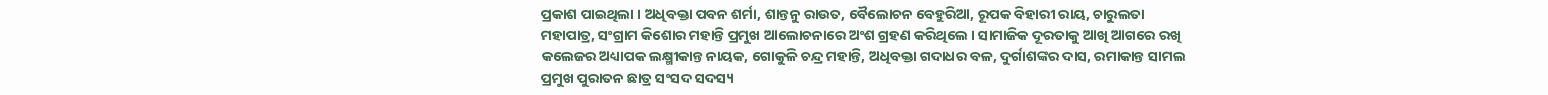ପ୍ରକାଶ ପାଇଥିଲା । ଅଧିବକ୍ତା ପବନ ଶର୍ମା, ଶାନ୍ତନୁ ରାଉତ, ବୈଲୋଚନ ବେହୁରିଆ, ରୂପକ ବିହାରୀ ରାୟ, ଚାରୁଲତା ମହାପାତ୍ର, ସଂଗ୍ରାମ କିଶୋର ମହାନ୍ତି ପ୍ରମୁଖ ଆଲୋଚନାରେ ଅଂଶ ଗ୍ରହଣ କରିଥିଲେ । ସାମାଜିକ ଦୂରତାକୁ ଆଖି ଆଗରେ ରଖି କଲେଜର ଅଧ୍ୟାପକ ଲକ୍ଷ୍ମୀକାନ୍ତ ନାୟକ, ଗୋକୁଳି ଚନ୍ଦ୍ର ମହାନ୍ତି, ଅଧିବକ୍ତା ଗଦାଧର ବଳ, ଦୁର୍ଗାଶଙ୍କର ଦାସ, ରମାକାନ୍ତ ସାମଲ ପ୍ରମୁଖ ପୁରାତନ ଛାତ୍ର ସଂସଦ ସଦସ୍ୟ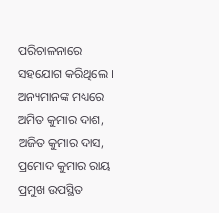ପରିଚାଳନାରେ ସହଯୋଗ କରିଥିଲେ । ଅନ୍ୟମାନଙ୍କ ମଧ୍ୟରେ ଅମିତ କୁମାର ଦାଶ, ଅଜିତ କୁମାର ଦାସ, ପ୍ରମୋଦ କୁମାର ରାୟ ପ୍ରମୁଖ ଉପସ୍ଥିତ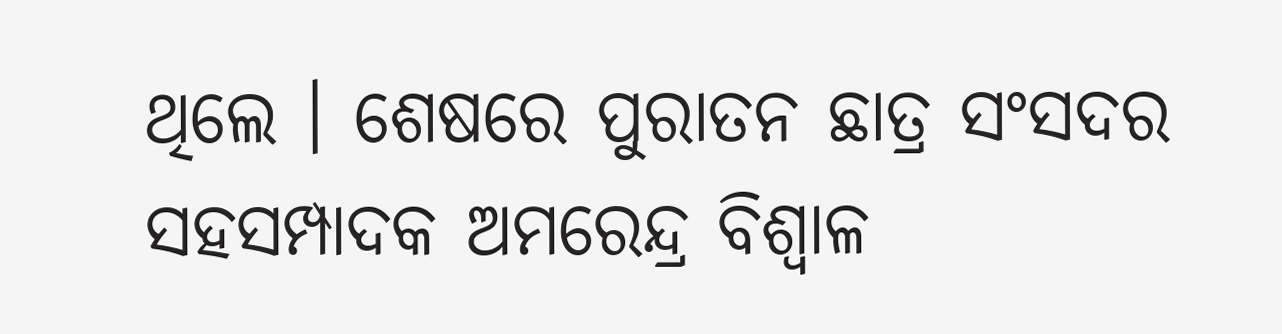ଥିଲେ । ଶେଷରେ ପୁରାତନ ଛାତ୍ର ସଂସଦର ସହସମ୍ପାଦକ ଅମରେନ୍ଦ୍ର ବିଶ୍ୱାଳ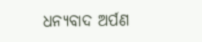ଧନ୍ୟବାଦ ଅର୍ପଣ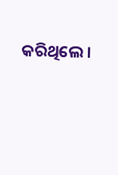କରିଥିଲେ ।